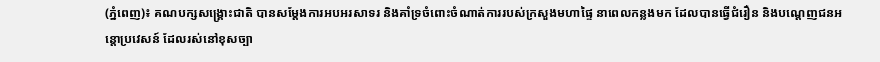(ភ្នំពេញ)៖ គណបក្សសង្រ្គោះជាតិ បានសម្តែងការអបអរសាទរ និងគាំទ្រចំពោះចំណាត់ការរបស់ក្រសួងមហាផ្ទៃ នាពេលកន្លងមក ដែលបានធ្វើជំរឿន និងបណ្តេញជនអន្តោប្រវេសន៍ ដែលរស់នៅខុសច្បា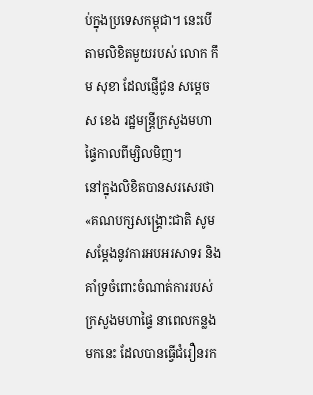ប់ក្នុងប្រទេសកម្ពុជា។ នេះបើតាមលិខិតមួយរបស់ លោក កឹម សុខា ដែលផ្ញើជូន សម្តេច ស ខេង រដ្ឋមន្រ្តីក្រសួងមហាផ្ទៃកាលពីម្សិលមិញ។
នៅក្នុងលិខិតបានសរសេរថា «គណបក្សសង្រ្គោះជាតិ សូមសម្តែងនូវការអបអរសាទរ និងគាំទ្រចំពោះចំណាត់ការរបស់ក្រសួងមហាផ្ទៃ នាពេលកន្លងមកនេះ ដែលបានធ្វើជំរឿនរក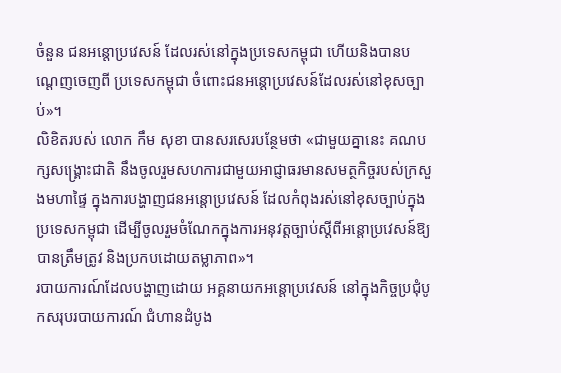ចំនួន ជនអន្តោប្រវេសន៍ ដែលរស់នៅក្នុងប្រទេសកម្ពុជា ហើយនិងបានបណ្តេញចេញពី ប្រទេសកម្ពុជា ចំពោះជនអន្តោប្រវេសន៍ដែលរស់នៅខុសច្បាប់»។
លិខិតរបស់ លោក កឹម សុខា បានសរសេរបន្ថែមថា «ជាមួយគ្នានេះ គណបក្សសង្រ្គោះជាតិ នឹងចូលរួមសហការជាមួយអាជ្ញាធរមានសមត្ថកិច្ចរបស់ក្រសួងមហាផ្ទៃ ក្នុងការបង្ហាញជនអន្តោប្រវេសន៍ ដែលកំពុងរស់នៅខុសច្បាប់ក្នុងប្រទេសកម្ពុជា ដើម្បីចូលរួមចំណែកក្នុងការអនុវត្តច្បាប់ស្តីពីអន្តោប្រវេសន៍ឱ្យបានត្រឹមត្រូវ និងប្រកបដោយតម្លាភាព»។
របាយការណ៍ដែលបង្ហាញដោយ អគ្គនាយកអន្តោប្រវេសន៍ នៅក្នុងកិច្ចប្រជុំបូកសរុបរបាយការណ៍ ជំហានដំបូង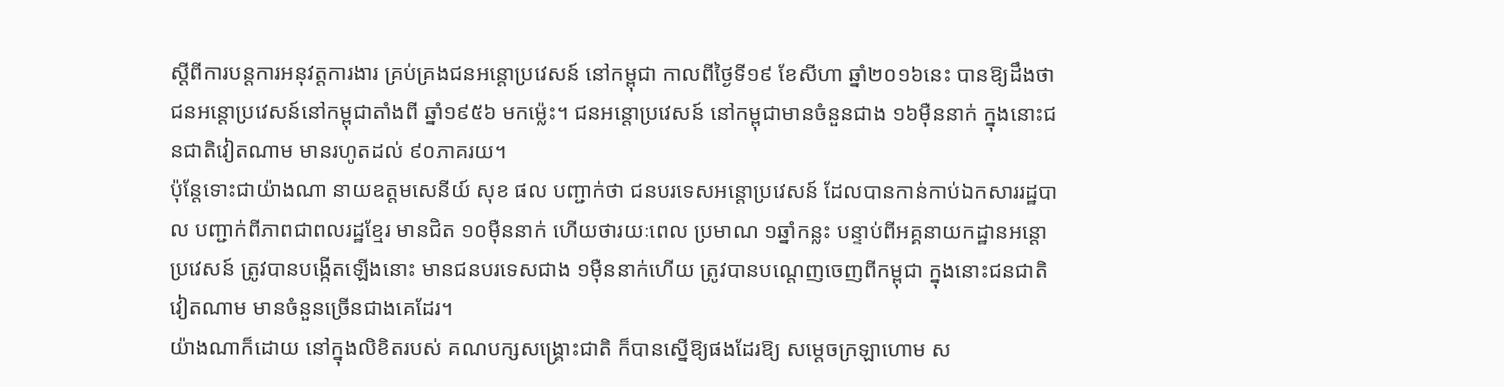ស្ដីពីការបន្ដការអនុវត្តការងារ គ្រប់គ្រងជនអន្ដោប្រវេសន៍ នៅកម្ពុជា កាលពីថ្ងៃទី១៩ ខែសីហា ឆ្នាំ២០១៦នេះ បានឱ្យដឹងថា ជនអន្តោប្រវេសន៍នៅកម្ពុជាតាំងពី ឆ្នាំ១៩៥៦ មកម្ល៉េះ។ ជនអន្តោប្រវេសន៍ នៅកម្ពុជាមានចំនួនជាង ១៦ម៉ឺននាក់ ក្នុងនោះជនជាតិវៀតណាម មានរហូតដល់ ៩០ភាគរយ។
ប៉ុន្តែទោះជាយ៉ាងណា នាយឧត្តមសេនីយ៍ សុខ ផល បញ្ជាក់ថា ជនបរទេសអន្ដោប្រវេសន៍ ដែលបានកាន់កាប់ឯកសាររដ្ឋបាល បញ្ជាក់ពីភាពជាពលរដ្ឋខ្មែរ មានជិត ១០ម៉ឺននាក់ ហើយថារយៈពេល ប្រមាណ ១ឆ្នាំកន្លះ បន្ទាប់ពីអគ្គនាយកដ្ឋានអន្តោប្រវេសន៍ ត្រូវបានបង្កើតឡើងនោះ មានជនបរទេសជាង ១ម៉ឺននាក់ហើយ ត្រូវបានបណ្តេញចេញពីកម្ពុជា ក្នុងនោះជនជាតិវៀតណាម មានចំនួនច្រើនជាងគេដែរ។
យ៉ាងណាក៏ដោយ នៅក្នុងលិខិតរបស់ គណបក្សសង្រ្គោះជាតិ ក៏បានស្នើឱ្យផងដែរឱ្យ សម្តេចក្រឡាហោម ស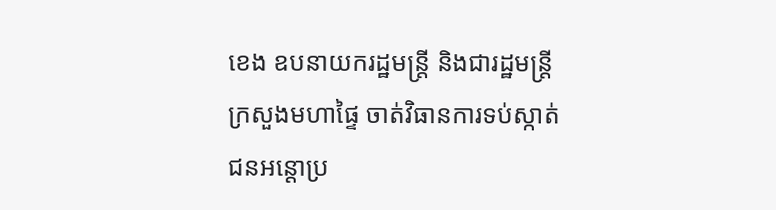ខេង ឧបនាយករដ្ឋមន្រ្តី និងជារដ្ឋមន្រ្តីក្រសួងមហាផ្ទៃ ចាត់វិធានការទប់ស្កាត់ ជនអន្តោប្រ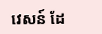វេសន៍ ដែ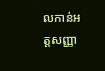លកាន់អត្តសញ្ញា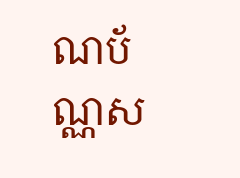ណប័ណ្ណស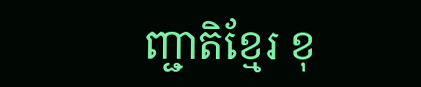ញ្ជាតិខ្មែរ ខុ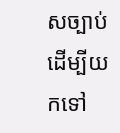សច្បាប់ដើម្បីយកទៅ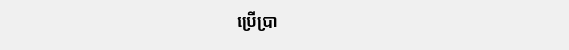ប្រើប្រា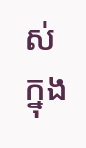ស់ ក្នុង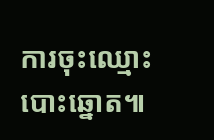ការចុះឈ្មោះបោះឆ្នោត៕